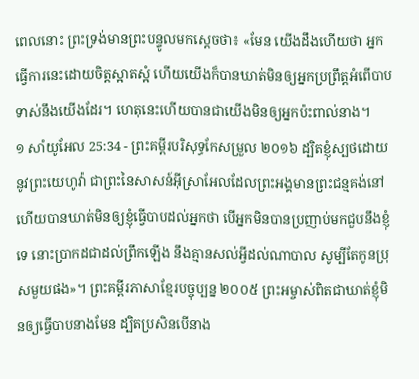ពេលនោះ ព្រះទ្រង់មានព្រះបន្ទូលមកស្ដេចថា៖ «មែន យើងដឹងហើយថា អ្នកធ្វើការនេះដោយចិត្តស្អាតស្អំ ហើយយើងក៏បានឃាត់មិនឲ្យអ្នកប្រព្រឹត្តអំពើបាបទាស់នឹងយើងដែរ។ ហេតុនេះហើយបានជាយើងមិនឲ្យអ្នកប៉ះពាល់នាង។
១ សាំយូអែល 25:34 - ព្រះគម្ពីរបរិសុទ្ធកែសម្រួល ២០១៦ ដ្បិតខ្ញុំស្បថដោយនូវព្រះយេហូវ៉ា ជាព្រះនៃសាសន៍អ៊ីស្រាអែលដែលព្រះអង្គមានព្រះជន្មគង់នៅ ហើយបានឃាត់មិនឲ្យខ្ញុំធ្វើបាបដល់អ្នកថា បើអ្នកមិនបានប្រញាប់មកជួបនឹងខ្ញុំទេ នោះប្រាកដជាដល់ព្រឹកឡើង នឹងគ្មានសល់អ្វីដល់ណាបាល សូម្បីតែកូនប្រុសមួយផង»។ ព្រះគម្ពីរភាសាខ្មែរបច្ចុប្បន្ន ២០០៥ ព្រះអម្ចាស់ពិតជាឃាត់ខ្ញុំមិនឲ្យធ្វើបាបនាងមែន ដ្បិតប្រសិនបើនាង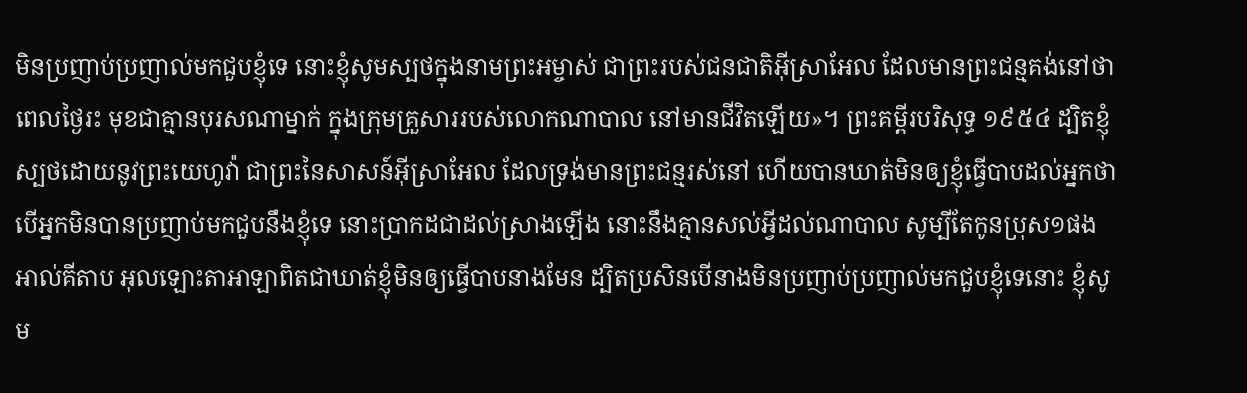មិនប្រញាប់ប្រញាល់មកជួបខ្ញុំទេ នោះខ្ញុំសូមស្បថក្នុងនាមព្រះអម្ចាស់ ជាព្រះរបស់ជនជាតិអ៊ីស្រាអែល ដែលមានព្រះជន្មគង់នៅថា ពេលថ្ងៃរះ មុខជាគ្មានបុរសណាម្នាក់ ក្នុងក្រុមគ្រួសាររបស់លោកណាបាល នៅមានជីវិតឡើយ»។ ព្រះគម្ពីរបរិសុទ្ធ ១៩៥៤ ដ្បិតខ្ញុំស្បថដោយនូវព្រះយេហូវ៉ា ជាព្រះនៃសាសន៍អ៊ីស្រាអែល ដែលទ្រង់មានព្រះជន្មរស់នៅ ហើយបានឃាត់មិនឲ្យខ្ញុំធ្វើបាបដល់អ្នកថា បើអ្នកមិនបានប្រញាប់មកជួបនឹងខ្ញុំទេ នោះប្រាកដជាដល់ស្រាងឡើង នោះនឹងគ្មានសល់អ្វីដល់ណាបាល សូម្បីតែកូនប្រុស១ផង អាល់គីតាប អុលឡោះតាអាឡាពិតជាឃាត់ខ្ញុំមិនឲ្យធ្វើបាបនាងមែន ដ្បិតប្រសិនបើនាងមិនប្រញាប់ប្រញាល់មកជួបខ្ញុំទេនោះ ខ្ញុំសូម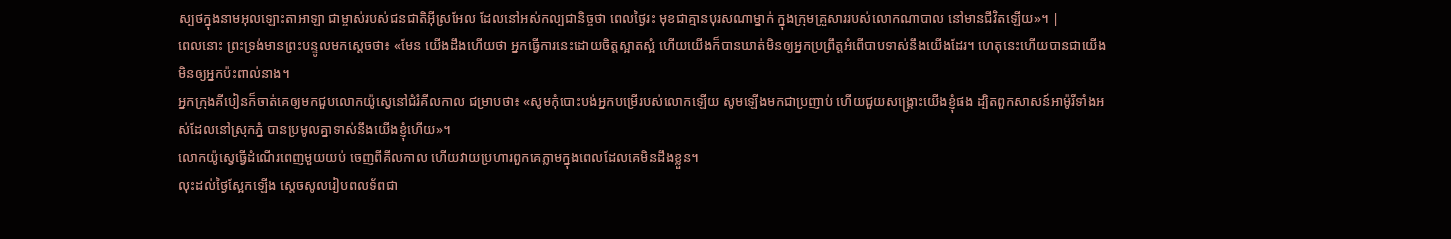ស្បថក្នុងនាមអុលឡោះតាអាឡា ជាម្ចាស់របស់ជនជាតិអ៊ីស្រអែល ដែលនៅអស់កល្បជានិច្ចថា ពេលថ្ងៃរះ មុខជាគ្មានបុរសណាម្នាក់ ក្នុងក្រុមគ្រួសាររបស់លោកណាបាល នៅមានជីវិតឡើយ»។ |
ពេលនោះ ព្រះទ្រង់មានព្រះបន្ទូលមកស្ដេចថា៖ «មែន យើងដឹងហើយថា អ្នកធ្វើការនេះដោយចិត្តស្អាតស្អំ ហើយយើងក៏បានឃាត់មិនឲ្យអ្នកប្រព្រឹត្តអំពើបាបទាស់នឹងយើងដែរ។ ហេតុនេះហើយបានជាយើងមិនឲ្យអ្នកប៉ះពាល់នាង។
អ្នកក្រុងគីបៀនក៏ចាត់គេឲ្យមកជួបលោកយ៉ូស្វេនៅជំរំគីលកាល ជម្រាបថា៖ «សូមកុំបោះបង់អ្នកបម្រើរបស់លោកឡើយ សូមឡើងមកជាប្រញាប់ ហើយជួយសង្គ្រោះយើងខ្ញុំផង ដ្បិតពួកសាសន៍អាម៉ូរីទាំងអស់ដែលនៅស្រុកភ្នំ បានប្រមូលគ្នាទាស់នឹងយើងខ្ញុំហើយ»។
លោកយ៉ូស្វេធ្វើដំណើរពេញមួយយប់ ចេញពីគីលកាល ហើយវាយប្រហារពួកគេភ្លាមក្នុងពេលដែលគេមិនដឹងខ្លួន។
លុះដល់ថ្ងៃស្អែកឡើង ស្ដេចសូលរៀបពលទ័ពជា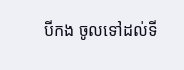បីកង ចូលទៅដល់ទី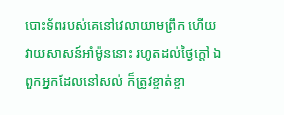បោះទ័ពរបស់គេនៅវេលាយាមព្រឹក ហើយវាយសាសន៍អាំម៉ូននោះ រហូតដល់ថ្ងៃក្តៅ ឯពួកអ្នកដែលនៅសល់ ក៏ត្រូវខ្ចាត់ខ្ចា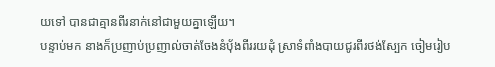យទៅ បានជាគ្មានពីរនាក់នៅជាមួយគ្នាឡើយ។
បន្ទាប់មក នាងក៏ប្រញាប់ប្រញាល់ចាត់ចែងនំបុ័ងពីររយដុំ ស្រាទំពាំងបាយជូរពីរថង់ស្បែក ចៀមរៀប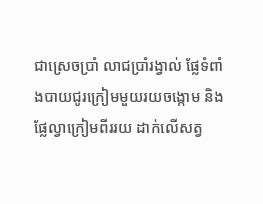ជាស្រេចប្រាំ លាជប្រាំរង្វាល់ ផ្លែទំពាំងបាយជូរក្រៀមមួយរយចង្កោម និងផ្លែល្វាក្រៀមពីររយ ដាក់លើសត្វ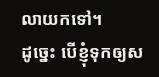លាយកទៅ។
ដូច្នេះ បើខ្ញុំទុកឲ្យស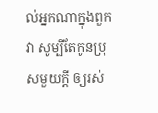ល់អ្នកណាក្នុងពួកវា សូម្បីតែកូនប្រុសមួយក្តី ឲ្យរស់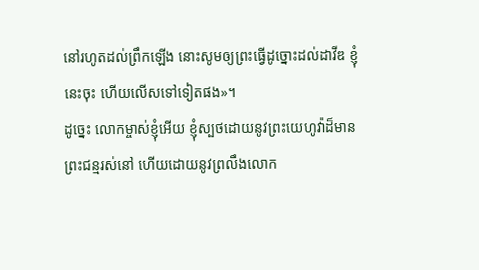នៅរហូតដល់ព្រឹកឡើង នោះសូមឲ្យព្រះធ្វើដូច្នោះដល់ដាវីឌ ខ្ញុំនេះចុះ ហើយលើសទៅទៀតផង»។
ដូច្នេះ លោកម្ចាស់ខ្ញុំអើយ ខ្ញុំស្បថដោយនូវព្រះយេហូវ៉ាដ៏មានព្រះជន្មរស់នៅ ហើយដោយនូវព្រលឹងលោក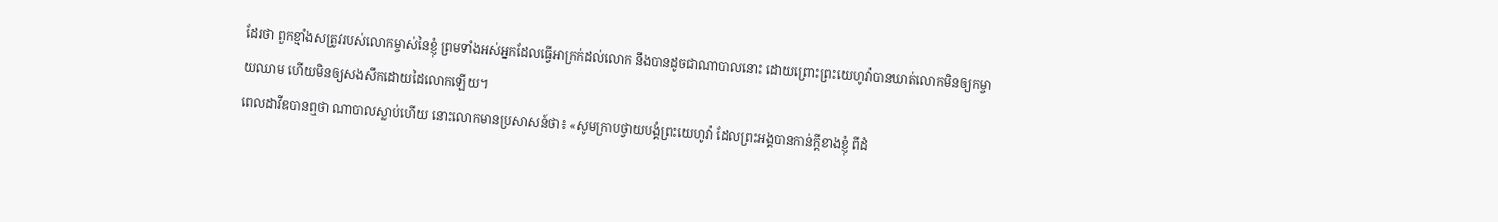ដែរថា ពួកខ្មាំងសត្រូវរបស់លោកម្ចាស់នៃខ្ញុំ ព្រមទាំងអស់អ្នកដែលធ្វើអាក្រក់ដល់លោក នឹងបានដូចជាណាបាលនោះ ដោយព្រោះព្រះយេហូវ៉ាបានឃាត់លោកមិនឲ្យកម្ចាយឈាម ហើយមិនឲ្យសងសឹកដោយដៃលោកឡើយ។
ពេលដាវីឌបានឮថា ណាបាលស្លាប់ហើយ នោះលោកមានប្រសាសន៍ថា៖ «សូមក្រាបថ្វាយបង្គំព្រះយេហូវ៉ា ដែលព្រះអង្គបានកាន់ក្តីខាងខ្ញុំ ពីដំ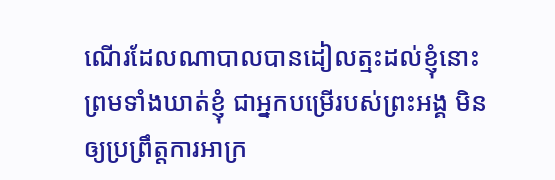ណើរដែលណាបាលបានដៀលត្មះដល់ខ្ញុំនោះ ព្រមទាំងឃាត់ខ្ញុំ ជាអ្នកបម្រើរបស់ព្រះអង្គ មិនឲ្យប្រព្រឹត្តការអាក្រ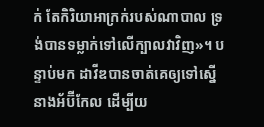ក់ តែកិរិយាអាក្រក់របស់ណាបាល ទ្រង់បានទម្លាក់ទៅលើក្បាលវាវិញ»។ បន្ទាប់មក ដាវីឌបានចាត់គេឲ្យទៅស្នើនាងអ័ប៊ីកែល ដើម្បីយ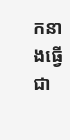កនាងធ្វើជា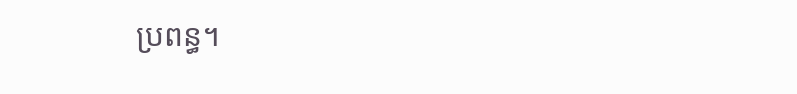ប្រពន្ធ។